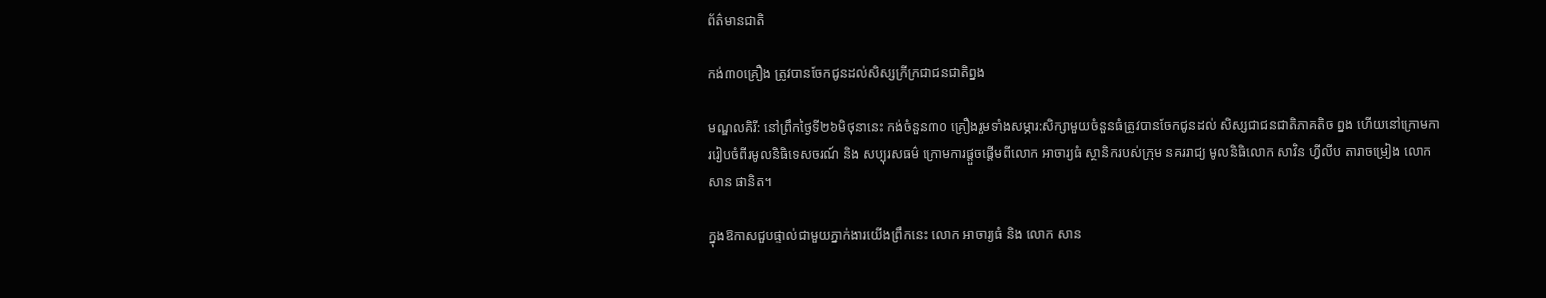ព័ត៌មានជាតិ

កង់៣០គ្រឿង ត្រូវបានចែកជូនដល់សិស្សក្រីក្រជាជនជាតិព្នង

មណ្ឌលគិរី: នៅព្រឹកថ្ងៃទី២៦មិថុនានេះ កង់ចំនួន៣០ គ្រឿងរួមទាំងសម្ភារ:សិក្សាមួយចំនួនធំត្រូវបានចែកជូនដល់ សិស្សជាជនជាតិភាគតិច ព្នង ហើយនៅក្រោមការរៀបចំពីរមូលនិធិទេសចរណ៍ និង សប្បុរសធម៌ ក្រោមការផ្ដួចផ្ដើមពីលោក អាចារ្យធំ ស្ថានិករបស់ក្រុម នគររាជ្យ មូលនិធិលោក សាវិន ហ្វីលីប តារាចម្រៀង លោក សាន ផានិត។

ក្នុងឱកាសជួបផ្ទាល់ជាមួយភ្នាក់ងារយើងព្រឹកនេះ លោក អាចារ្យធំ និង លោក សាន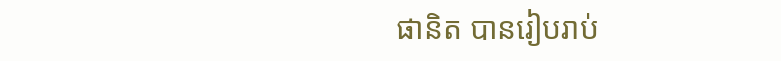ផានិត បានរៀបរាប់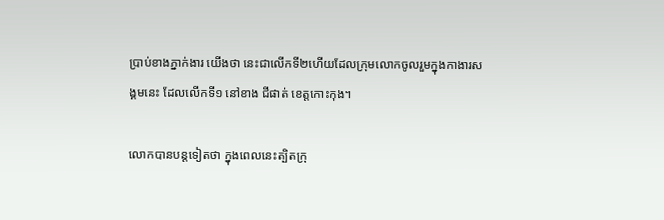ប្រាប់ខាងភ្នាក់ងារ យើងថា នេះជាលើកទី២ហើយដែលក្រុមលោកចូលរួមក្នុងកាងារសង្គមនេះ ដែលលើកទី១ នៅខាង ជីផាត់ ខេត្តកោះកុង។

លោកបានបន្តទៀតថា ក្នុងពេលនេះត្បិតក្រុ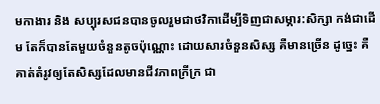មកាងារ និង សប្បុរសជនបានចូលរួមជាថវិកាដើម្បីទិញជាសម្ភារ:សិក្សា កង់ជាដើម តែក៏បានតែមួយចំនួនតូចប៉ុណ្ណោះ ដោយសារចំនួនសិស្ស គឺមានច្រើន ដូច្នេះ គឺគាត់តំរូវឲ្យតែសិស្សដែលមានជីវភាពក្រីក្រ ជា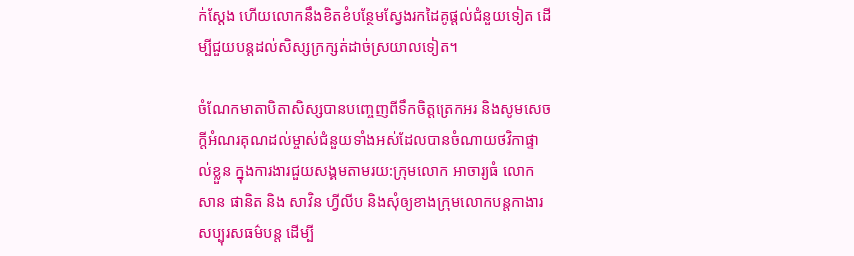ក់ស្តែង ហើយលោកនឹងខិតខំបន្ថែមស្វែងរកដៃគូផ្ដល់ជំនួយទៀត ដើម្បីជួយបន្តដល់សិស្សក្រក្សត់ដាច់ស្រយាលទៀត។

ចំណែកមាតាបិតាសិស្សបានបញ្ចេញពីទឹកចិត្តត្រេកអរ និងសូមសេចក្តីអំណរគុណដល់ម្ចាស់ជំនួយទាំងអស់ដែលបានចំណាយថវិកាផ្ទាល់ខ្លួន ក្នុងការងារជួយសង្គមតាមរយ:ក្រុមលោក អាចារ្យធំ លោក សាន ផានិត និង សាវិន ហ្វីលីប និងសុំឲ្យខាងក្រុមលោកបន្តកាងារសប្បុរសធម៌បន្ត ដើម្បី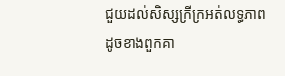ជួយដល់សិស្សក្រីក្រអត់លទ្ធភាព ដូចខាងពួកគា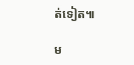ត់ទៀត៕

ម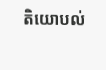តិយោបល់